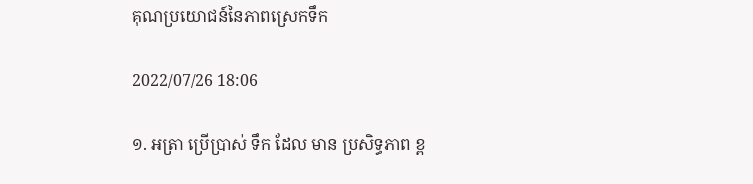គុណប្រយោជន៍នៃភាពស្រេកទឹក

2022/07/26 18:06

១. អត្រា ប្រើប្រាស់ ទឹក ដែល មាន ប្រសិទ្ធភាព ខ្ព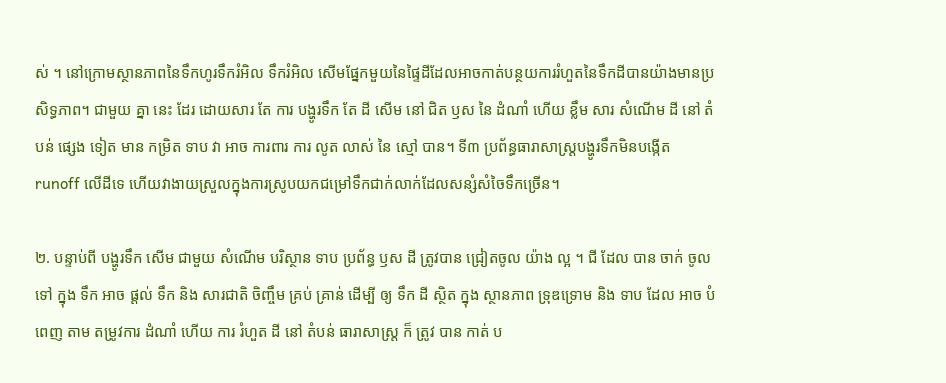ស់ ។ នៅក្រោមស្ថានភាពនៃទឹកហូរទឹករំអិល ទឹករំអិល សើមផ្នែកមួយនៃផ្ទៃដីដែលអាចកាត់បន្ថយការរំហួតនៃទឹកដីបានយ៉ាងមានប្រសិទ្ធភាព។ ជាមួយ គ្នា នេះ ដែរ ដោយសារ តែ ការ បង្ហូរទឹក តែ ដី សើម នៅ ជិត ឫស នៃ ដំណាំ ហើយ ខ្លឹម សារ សំណើម ដី នៅ តំបន់ ផ្សេង ទៀត មាន កម្រិត ទាប វា អាច ការពារ ការ លូត លាស់ នៃ ស្មៅ បាន។ ទី៣ ប្រព័ន្ធធារាសាស្ត្របង្ហូរទឹកមិនបង្កើត runoff លើដីទេ ហើយវាងាយស្រួលក្នុងការស្រូបយកជម្រៅទឹកជាក់លាក់ដែលសន្សំសំចៃទឹកច្រើន។

២. បន្ទាប់ពី បង្ហូរទឹក សើម ជាមួយ សំណើម បរិស្ថាន ទាប ប្រព័ន្ធ ឫស ដី ត្រូវបាន ជ្រៀតចូល យ៉ាង ល្អ ។ ជី ដែល បាន ចាក់ ចូល ទៅ ក្នុង ទឹក អាច ផ្តល់ ទឹក និង សារជាតិ ចិញ្ចឹម គ្រប់ គ្រាន់ ដើម្បី ឲ្យ ទឹក ដី ស្ថិត ក្នុង ស្ថានភាព ទ្រុឌទ្រោម និង ទាប ដែល អាច បំពេញ តាម តម្រូវការ ដំណាំ ហើយ ការ រំហួត ដី នៅ តំបន់ ធារាសាស្ត្រ ក៏ ត្រូវ បាន កាត់ ប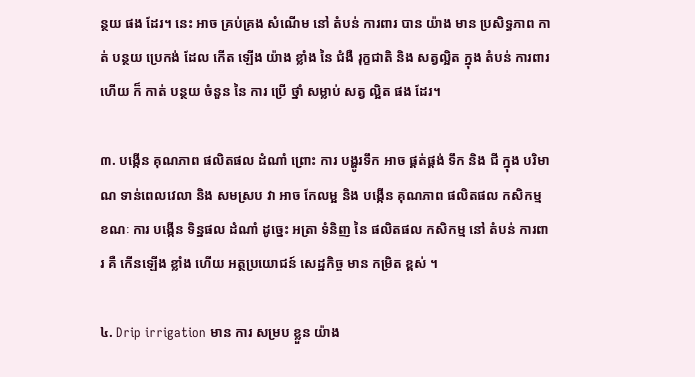ន្ថយ ផង ដែរ។ នេះ អាច គ្រប់គ្រង សំណើម នៅ តំបន់ ការពារ បាន យ៉ាង មាន ប្រសិទ្ធភាព កាត់ បន្ថយ ប្រេកង់ ដែល កើត ឡើង យ៉ាង ខ្លាំង នៃ ជំងឺ រុក្ខជាតិ និង សត្វល្អិត ក្នុង តំបន់ ការពារ ហើយ ក៏ កាត់ បន្ថយ ចំនួន នៃ ការ ប្រើ ថ្នាំ សម្លាប់ សត្វ ល្អិត ផង ដែរ។

៣. បង្កើន គុណភាព ផលិតផល ដំណាំ ព្រោះ ការ បង្ហូរទឹក អាច ផ្គត់ផ្គង់ ទឹក និង ជី ក្នុង បរិមាណ ទាន់ពេលវេលា និង សមស្រប វា អាច កែលម្អ និង បង្កើន គុណភាព ផលិតផល កសិកម្ម ខណៈ ការ បង្កើន ទិន្នផល ដំណាំ ដូច្នេះ អត្រា ទំនិញ នៃ ផលិតផល កសិកម្ម នៅ តំបន់ ការពារ គឺ កើនឡើង ខ្លាំង ហើយ អត្ថប្រយោជន៍ សេដ្ឋកិច្ច មាន កម្រិត ខ្ពស់ ។

៤. Drip irrigation មាន ការ សម្រប ខ្លួន យ៉ាង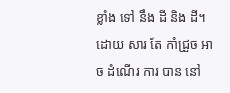ខ្លាំង ទៅ នឹង ដី និង ដី។ ដោយ សារ តែ កាំជ្រួច អាច ដំណើរ ការ បាន នៅ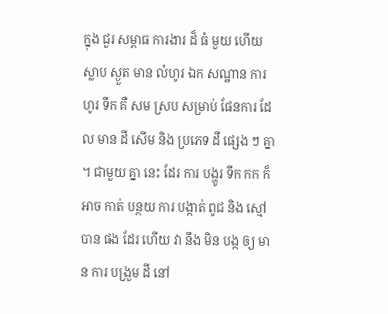ក្នុង ជួរ សម្ពាធ ការងារ ដ៏ ធំ មួយ ហើយ ស្លាប ស្ងួត មាន លំហូរ ឯក សណ្ឋាន ការ ហូរ ទឹក គឺ សម ស្រប សម្រាប់ ផែនការ ដែល មាន ដី សើម និង ប្រភេទ ដី ផ្សេង ៗ គ្នា ។ ជាមួយ គ្នា នេះ ដែរ ការ បង្ហូរ ទឹក កក ក៏ អាច កាត់ បន្ថយ ការ បង្កាត់ ពូជ និង ស្មៅ បាន ផង ដែរ ហើយ វា នឹង មិន បង្ក ឲ្យ មាន ការ បង្រួម ដី នៅ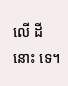លើ ដី នោះ ទេ។